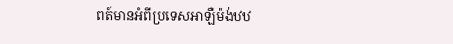ពត៍មានអំពីប្រទេសអាឡឺម៉ង់ឋឋ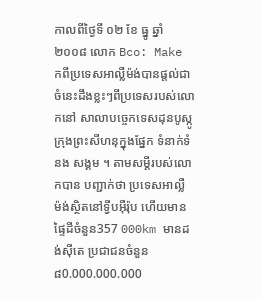កាលពីថៃ្ងទី ០២ ខែ ធ្នូ ឆ្នាំ ២០០៨ លោក Bco: Make កពីប្រទេសអាល្លឺម៉ង់បានផ្តល់ជាចំនេះដឹងខ្លះៗពីប្រទេសរបស់លោកនៅ សាលាបចេ្ចកទេសដុនបូស្កូក្រុងព្រះសីហនុក្នុងផ្នែក ទំនាក់ទំនង សង្គម ។ តាមសម្តីរបស់លោកបាន បញ្ជាក់ថា ប្រទេសអាល្លឺ ម៉ង់ស្ថិតនៅទ្វីបអ៊ឺរ៉ុប ហើយមានផ្ទៃដីចំនួន357 000km មានដង់ស៊ីតេ ប្រជាជនចំនួន៨0.000.000.000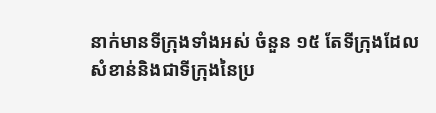នាក់មានទីក្រុងទាំងអស់ ចំនួន ១៥ តែទីក្រុងដែល សំខាន់និងជាទីក្រុងនៃប្រ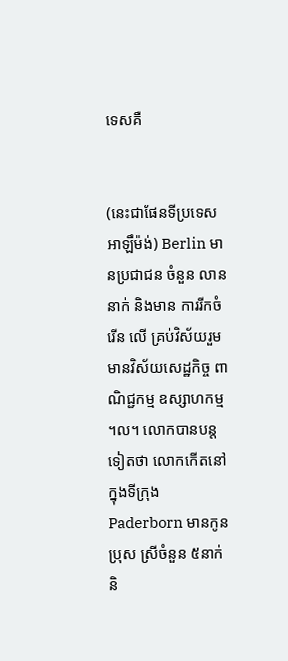ទេសគឺ


(នេះជាផែនទីប្រទេសអាឡឹម៉ង់) Berlin មានប្រជាជន ចំនួន លាននាក់ និងមាន ការរីកចំរើន លើ គ្រប់វិស័យរួមមានវិស័យសេដ្ឋកិច្ច ពាណិជ្ជកម្ម ឧស្សាហកម្ម ។ល។ លោកបានបន្ត ទៀតថា លោកកើតនៅក្នុងទីក្រុង Paderborn មានកូនប្រុស ស្រីចំនួន ៥នាក់ និ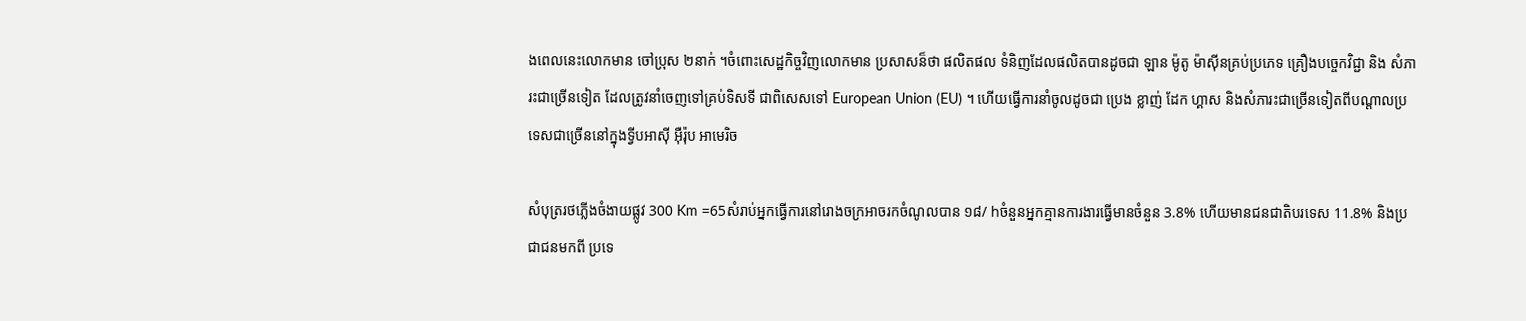ងពេលនេះលោកមាន ចៅប្រុស ២នាក់ ។ចំពោះសេដ្ឋកិច្ចវិញលោកមាន ប្រសាសន៏ថា ផលិតផល ទំនិញដែលផលិតបានដូចជា ឡាន ម៉ូតូ ម៉ាស៊ីនគ្រប់ប្រភេទ គ្រឿងបច្ចេកវិជ្ជា និង សំភារះជាច្រើនទៀត ដែលត្រូវនាំចេញទៅគ្រប់ទិសទី ជាពិសេសទៅ European Union (EU) ។ ហើយធ្វើការនាំចូលដូចជា ប្រេង ខ្លាញ់ ដែក ហ្គាស និងសំភារះជាច្រើនទៀតពីបណ្តាលប្រទេសជាច្រើននៅក្នុងទ្វីបអាស៊ី អ៊ឺរ៉ុប អាមេរិច

សំបុត្ររថភ្លើងចំងាយផ្លូវ 300 Km =65សំរាប់អ្នកធ្វើការនៅរោងចក្រអាចរកចំណូលបាន ១៨/ hចំនួនអ្នកគ្មានការងារធ្វើមានចំនួន 3.8% ហើយមានជនជាតិបរទេស 11.8% និងប្រជាជនមកពី ប្រទេ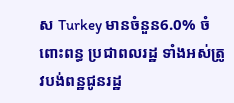ស Turkey មានចំនួន6.0% ចំពោះពន្ធ ប្រជាពលរដ្ឋ ទាំងអស់ត្រូវបង់ពន្ឋជូនរដ្ឋ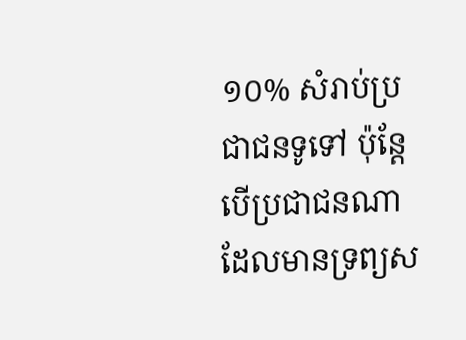១០% សំរាប់ប្រជាជនទូទៅ ប៉ុន្តែបើប្រជាជនណា ដែលមានទ្រព្យស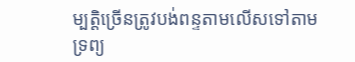ម្បតិ្តច្រើនត្រូវបង់ពន្ទតាមលើសទៅតាមទ្រព្យ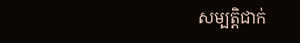សម្បតិ្តជាក់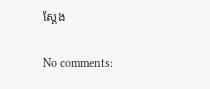ស្តែង

No comments: